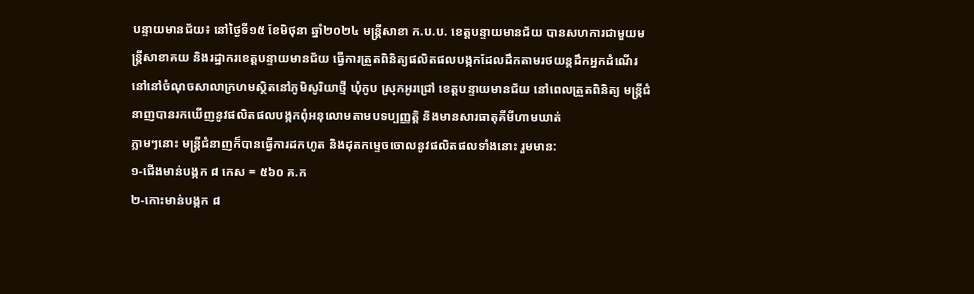បន្ទាយមានជ័យ៖ នៅថ្ងៃទី១៥ ខែមិថុនា ឆ្នាំ២០២៤ មន្ត្រីសាខា ក.ប.ប. ខេត្តបន្ទាយមានជ័យ បានសហការជាមួយមន្ត្រីសាខាគយ និងរដ្ឋាករខេត្តបន្ទាយមានជ័យ ធ្វើការត្រួតពិនិត្យផលិតផលបង្កកដែលដឹកតាមរថយន្តដឹកអ្នកដំណើរ នៅនៅចំណុចសាលាក្រហមស្ថិតនៅភូមិសូរិយាថ្មី ឃុំកូប ស្រុកអូរជ្រៅ ខេត្តបន្ទាយមានជ័យ នៅពេលត្រួតពិនិត្យ មន្ត្រីជំនាញបានរកឃេីញនូវផលិតផលបង្កកពុំអនុលោមតាមបទប្បញ្ញត្តិ និងមានសារធាតុគីមីហាមឃាត់
ភ្លាមៗនោះ មន្ត្រីជំនាញក៏បានធ្វេីការដកហូត និងដុតកម្ទេចចោលនូវផលិតផលទាំងនោះ រួមមាន:
១-ជើងមាន់បង្កក ៨ កេស = ៥៦០ គ.ក
២-កោះមាន់បង្កក ៨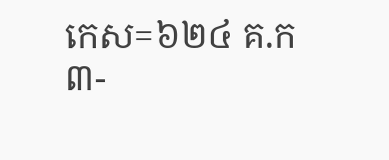កេស=៦២៤ គ.ក
៣-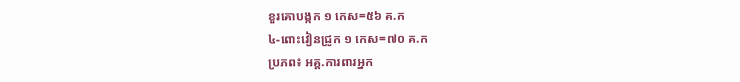ខួរគោបង្កក ១ កេស=៥៦ គ.ក
៤-ពោះវៀនជ្រូក ១ កេស=៧០ គ.ក
ប្រភព៖ អគ្គ.ការពារអ្នក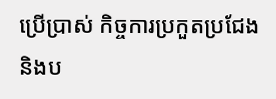ប្រើប្រាស់ កិច្ចការប្រកួតប្រជែង និងប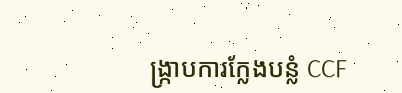ង្ក្រាបការក្លែងបន្លំ CCF